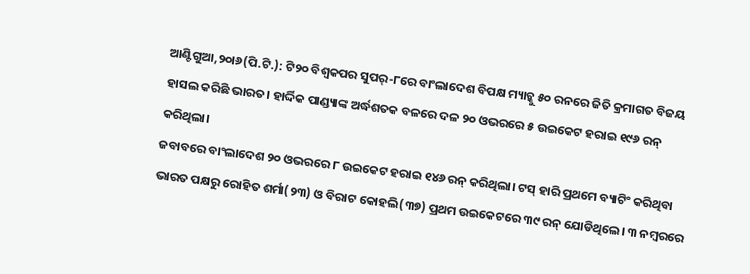ଆଣ୍ଟିଗୁଆ,୨୦ା୬(ପି.ଟି.): ଟି୨୦ ବିଶ୍ୱକପର ସୁପର୍-୮ରେ ବାଂଲାଦେଶ ବିପକ୍ଷ ମ୍ୟାଚ୍କୁ ୫୦ ରନରେ ଜିତି କ୍ରମାଗତ ବିଜୟ ହାସଲ କରିଛି ଭାରତ। ହାର୍ଦ୍ଦିକ ପାଣ୍ଡ୍ୟାଙ୍କ ଅର୍ଦ୍ଧଶତକ ବଳରେ ଦଳ ୨୦ ଓଭରରେ ୫ ଉଇକେଟ ହରାଇ ୧୯୬ ରନ୍ କରିଥିଲା।
ଜବାବରେ ବାଂଲାଦେଶ ୨୦ ଓଭରରେ ୮ ଉଇକେଟ ହରାଇ ୧୪୬ ରନ୍ କରିଥିଲା। ଟସ୍ ହାରି ପ୍ରଥମେ ବ୍ୟାଟିଂ କରିଥିବା ଭାରତ ପକ୍ଷରୁ ରୋହିତ ଶର୍ମା(୨୩) ଓ ବିରାଟ କୋହଲି(୩୭) ପ୍ରଥମ ଉଇକେଟରେ ୩୯ ରନ୍ ଯୋଡିଥିଲେ। ୩ ନମ୍ବରରେ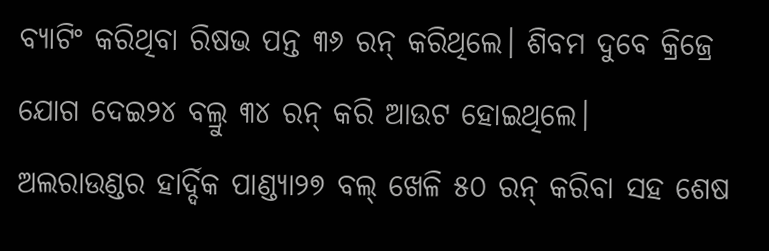ବ୍ୟାଟିଂ କରିଥିବା ରିଷଭ ପନ୍ତ ୩୬ ରନ୍ କରିଥିଲେ। ଶିବମ ଦୁବେ କ୍ରିଜ୍ରେ ଯୋଗ ଦେଇ୨୪ ବଲ୍ରୁ ୩୪ ରନ୍ କରି ଆଉଟ ହୋଇଥିଲେ।
ଅଲରାଉଣ୍ଡର ହାର୍ଦ୍ଦିକ ପାଣ୍ଡ୍ୟା୨୭ ବଲ୍ ଖେଳି ୫୦ ରନ୍ କରିବା ସହ ଶେଷ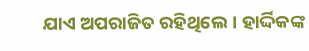ଯାଏ ଅପରାଜିତ ରହିଥିଲେ। ହାର୍ଦ୍ଦିକଙ୍କ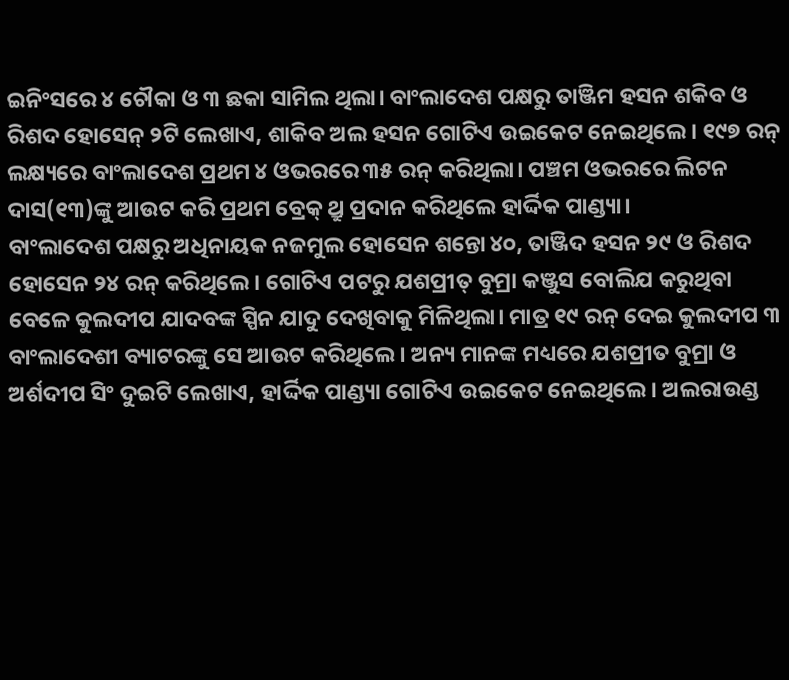ଇନିଂସରେ ୪ ଚୌକା ଓ ୩ ଛକା ସାମିଲ ଥିଲା। ବାଂଲାଦେଶ ପକ୍ଷରୁ ତାଞ୍ଜିମ ହସନ ଶକିବ ଓ ରିଶଦ ହୋସେନ୍ ୨ଟି ଲେଖାଏ, ଶାକିବ ଅଲ ହସନ ଗୋଟିଏ ଉଇକେଟ ନେଇଥିଲେ। ୧୯୭ ରନ୍ ଲକ୍ଷ୍ୟରେ ବାଂଲାଦେଶ ପ୍ରଥମ ୪ ଓଭରରେ ୩୫ ରନ୍ କରିଥିଲା। ପଞ୍ଚମ ଓଭରରେ ଲିଟନ ଦାସ(୧୩)ଙ୍କୁ ଆଉଟ କରି ପ୍ରଥମ ବ୍ରେକ୍ ଥ୍ରୁ ପ୍ରଦାନ କରିଥିଲେ ହାର୍ଦ୍ଦିକ ପାଣ୍ଡ୍ୟା।
ବାଂଲାଦେଶ ପକ୍ଷରୁ ଅଧିନାୟକ ନଜମୁଲ ହୋସେନ ଶନ୍ତୋ ୪୦, ତାଞ୍ଜିଦ ହସନ ୨୯ ଓ ରିଶଦ ହୋସେନ ୨୪ ରନ୍ କରିଥିଲେ। ଗୋଟିଏ ପଟରୁ ଯଶପ୍ରୀତ୍ ବୁମ୍ରା କଞ୍ଜୁସ ବୋଲିଯ କରୁଥିବା ବେଳେ କୁଲଦୀପ ଯାଦବଙ୍କ ସ୍ପିନ ଯାଦୁ ଦେଖିବାକୁ ମିଳିଥିଲା। ମାତ୍ର ୧୯ ରନ୍ ଦେଇ କୁଲଦୀପ ୩ ବାଂଲାଦେଶୀ ବ୍ୟାଟରଙ୍କୁ ସେ ଆଉଟ କରିଥିଲେ। ଅନ୍ୟ ମାନଙ୍କ ମଧ୍ୟରେ ଯଶପ୍ରୀତ ବୁମ୍ରା ଓ ଅର୍ଶଦୀପ ସିଂ ଦୁଇଟି ଲେଖାଏ, ହାର୍ଦ୍ଦିକ ପାଣ୍ଡ୍ୟା ଗୋଟିଏ ଉଇକେଟ ନେଇଥିଲେ। ଅଲରାଉଣ୍ଡ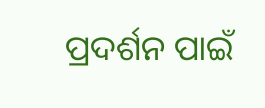ପ୍ରଦର୍ଶନ ପାଇଁ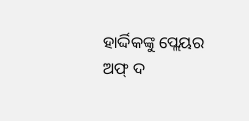ହାର୍ଦ୍ଦିକଙ୍କୁ ପ୍ଲେୟର ଅଫ୍ ଦ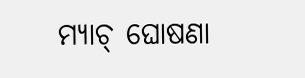ମ୍ୟାଚ୍ ଘୋଷଣା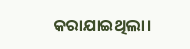କରାଯାଇଥିଲା।